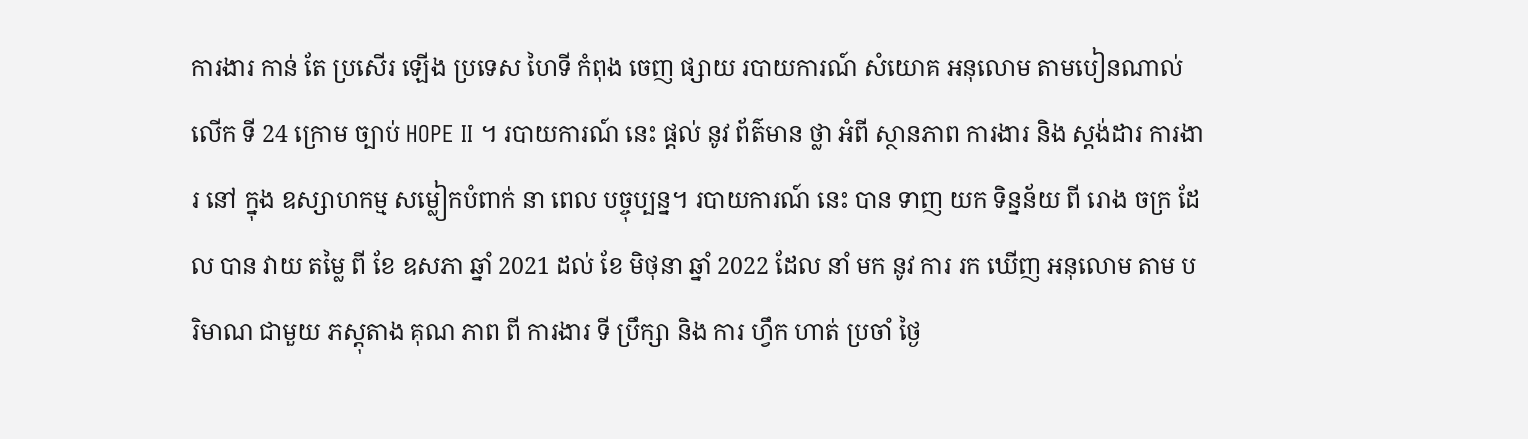ការងារ កាន់ តែ ប្រសើរ ឡើង ប្រទេស ហៃទី កំពុង ចេញ ផ្សាយ របាយការណ៍ សំយោគ អនុលោម តាមបៀនណាល់ លើក ទី 24 ក្រោម ច្បាប់ HOPE II ។ របាយការណ៍ នេះ ផ្តល់ នូវ ព័ត៌មាន ថ្លា អំពី ស្ថានភាព ការងារ និង ស្តង់ដារ ការងារ នៅ ក្នុង ឧស្សាហកម្ម សម្លៀកបំពាក់ នា ពេល បច្ចុប្បន្ន។ របាយការណ៍ នេះ បាន ទាញ យក ទិន្នន័យ ពី រោង ចក្រ ដែល បាន វាយ តម្លៃ ពី ខែ ឧសភា ឆ្នាំ 2021 ដល់ ខែ មិថុនា ឆ្នាំ 2022 ដែល នាំ មក នូវ ការ រក ឃើញ អនុលោម តាម បរិមាណ ជាមួយ ភស្តុតាង គុណ ភាព ពី ការងារ ទី ប្រឹក្សា និង ការ ហ្វឹក ហាត់ ប្រចាំ ថ្ងៃ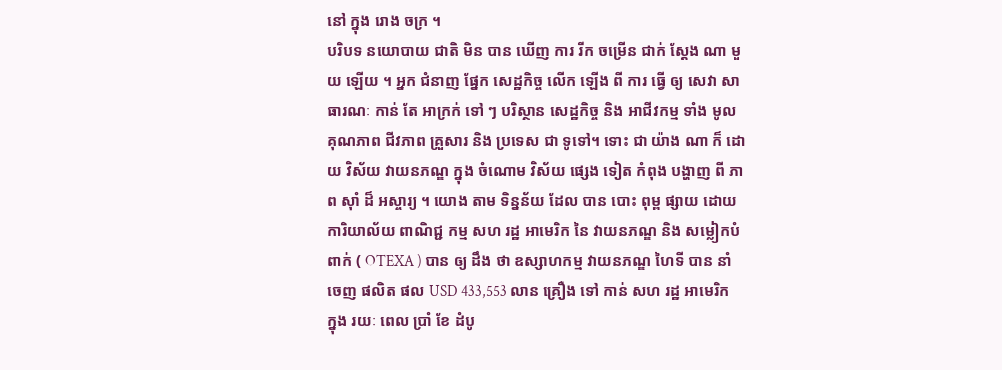នៅ ក្នុង រោង ចក្រ ។
បរិបទ នយោបាយ ជាតិ មិន បាន ឃើញ ការ រីក ចម្រើន ជាក់ ស្តែង ណា មួយ ឡើយ ។ អ្នក ជំនាញ ផ្នែក សេដ្ឋកិច្ច លើក ឡើង ពី ការ ធ្វើ ឲ្យ សេវា សាធារណៈ កាន់ តែ អាក្រក់ ទៅ ៗ បរិស្ថាន សេដ្ឋកិច្ច និង អាជីវកម្ម ទាំង មូល គុណភាព ជីវភាព គ្រួសារ និង ប្រទេស ជា ទូទៅ។ ទោះ ជា យ៉ាង ណា ក៏ ដោយ វិស័យ វាយនភណ្ឌ ក្នុង ចំណោម វិស័យ ផ្សេង ទៀត កំពុង បង្ហាញ ពី ភាព ស៊ាំ ដ៏ អស្ចារ្យ ។ យោង តាម ទិន្នន័យ ដែល បាន បោះ ពុម្ព ផ្សាយ ដោយ ការិយាល័យ ពាណិជ្ជ កម្ម សហ រដ្ឋ អាមេរិក នៃ វាយនភណ្ឌ និង សម្លៀកបំពាក់ ( OTEXA ) បាន ឲ្យ ដឹង ថា ឧស្សាហកម្ម វាយនភណ្ឌ ហៃទី បាន នាំ ចេញ ផលិត ផល USD 433,553 លាន គ្រឿង ទៅ កាន់ សហ រដ្ឋ អាមេរិក ក្នុង រយៈ ពេល ប្រាំ ខែ ដំបូ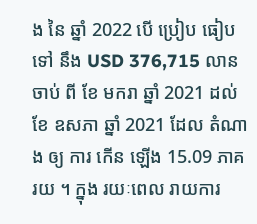ង នៃ ឆ្នាំ 2022 បើ ប្រៀប ធៀប ទៅ នឹង USD 376,715 លាន ចាប់ ពី ខែ មករា ឆ្នាំ 2021 ដល់ ខែ ឧសភា ឆ្នាំ 2021 ដែល តំណាង ឲ្យ ការ កើន ឡើង 15.09 ភាគ រយ ។ ក្នុង រយៈពេល រាយការ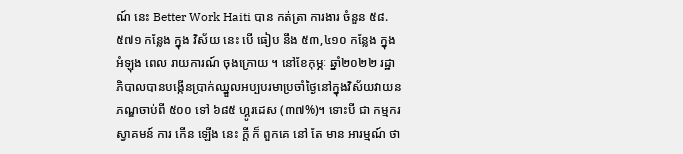ណ៍ នេះ Better Work Haiti បាន កត់ត្រា ការងារ ចំនួន ៥៨.៥៧១ កន្លែង ក្នុង វិស័យ នេះ បើ ធៀប នឹង ៥៣,៤១០ កន្លែង ក្នុង អំឡុង ពេល រាយការណ៍ ចុងក្រោយ ។ នៅខែកុម្ភៈ ឆ្នាំ២០២២ រដ្ឋាភិបាលបានបង្កើនប្រាក់ឈ្នួលអប្បបរមាប្រចាំថ្ងៃនៅក្នុងវិស័យវាយនភណ្ឌចាប់ពី ៥០០ ទៅ ៦៨៥ ហ្គូរដេស (៣៧%)។ ទោះបី ជា កម្មករ ស្វាគមន៍ ការ កើន ឡើង នេះ ក្តី ក៏ ពួកគេ នៅ តែ មាន អារម្មណ៍ ថា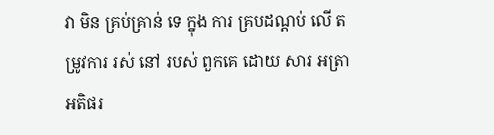វា មិន គ្រប់គ្រាន់ ទេ ក្នុង ការ គ្របដណ្តប់ លើ តម្រូវការ រស់ នៅ របស់ ពួកគេ ដោយ សារ អត្រា អតិផរ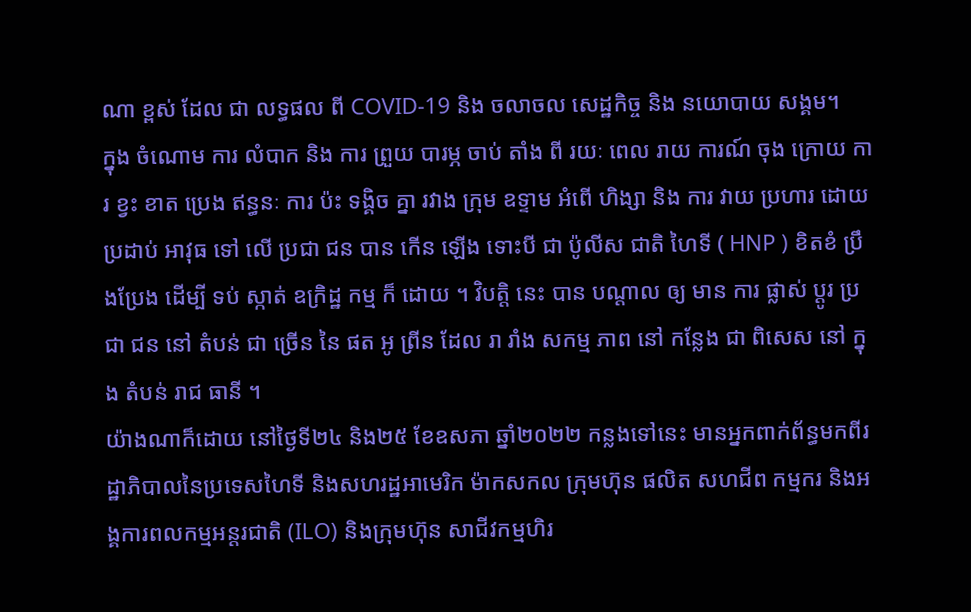ណា ខ្ពស់ ដែល ជា លទ្ធផល ពី COVID-19 និង ចលាចល សេដ្ឋកិច្ច និង នយោបាយ សង្គម។
ក្នុង ចំណោម ការ លំបាក និង ការ ព្រួយ បារម្ភ ចាប់ តាំង ពី រយៈ ពេល រាយ ការណ៍ ចុង ក្រោយ ការ ខ្វះ ខាត ប្រេង ឥន្ធនៈ ការ ប៉ះ ទង្គិច គ្នា រវាង ក្រុម ឧទ្ទាម អំពើ ហិង្សា និង ការ វាយ ប្រហារ ដោយ ប្រដាប់ អាវុធ ទៅ លើ ប្រជា ជន បាន កើន ឡើង ទោះបី ជា ប៉ូលីស ជាតិ ហៃទី ( HNP ) ខិតខំ ប្រឹងប្រែង ដើម្បី ទប់ ស្កាត់ ឧក្រិដ្ឋ កម្ម ក៏ ដោយ ។ វិបត្តិ នេះ បាន បណ្តាល ឲ្យ មាន ការ ផ្លាស់ ប្តូរ ប្រជា ជន នៅ តំបន់ ជា ច្រើន នៃ ផត អូ ព្រីន ដែល រា រាំង សកម្ម ភាព នៅ កន្លែង ជា ពិសេស នៅ ក្នុង តំបន់ រាជ ធានី ។
យ៉ាងណាក៏ដោយ នៅថ្ងៃទី២៤ និង២៥ ខែឧសភា ឆ្នាំ២០២២ កន្លងទៅនេះ មានអ្នកពាក់ព័ន្ធមកពីរដ្ឋាភិបាលនៃប្រទេសហៃទី និងសហរដ្ឋអាមេរិក ម៉ាកសកល ក្រុមហ៊ុន ផលិត សហជីព កម្មករ និងអង្គការពលកម្មអន្តរជាតិ (ILO) និងក្រុមហ៊ុន សាជីវកម្មហិរ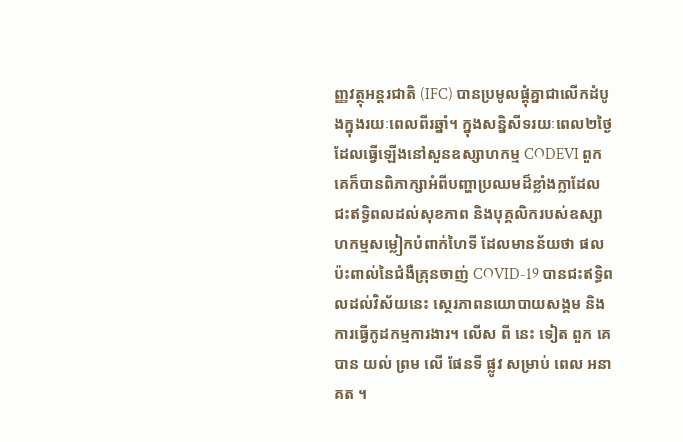ញ្ញវត្ថុអន្តរជាតិ (IFC) បានប្រមូលផ្តុំគ្នាជាលើកដំបូងក្នុងរយៈពេលពីរឆ្នាំ។ ក្នុងសន្និសីទរយៈពេល២ថ្ងៃ ដែលធ្វើឡើងនៅសួនឧស្សាហកម្ម CODEVI ពួកគេក៏បានពិភាក្សាអំពីបញ្ហាប្រឈមដ៏ខ្លាំងក្លាដែលជះឥទ្ធិពលដល់សុខភាព និងបុគ្គលិករបស់ឧស្សាហកម្មសម្លៀកបំពាក់ហៃទី ដែលមានន័យថា ផលប៉ះពាល់នៃជំងឺគ្រុនចាញ់ COVID-19 បានជះឥទ្ធិពលដល់វិស័យនេះ ស្ថេរភាពនយោបាយសង្គម និងការធ្វើកូដកម្មការងារ។ លើស ពី នេះ ទៀត ពួក គេ បាន យល់ ព្រម លើ ផែនទី ផ្លូវ សម្រាប់ ពេល អនាគត ។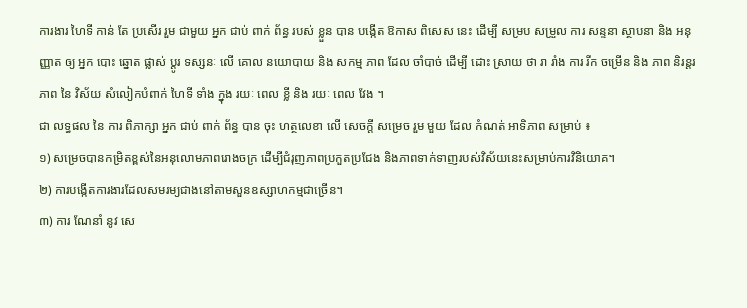ការងារ ហៃទី កាន់ តែ ប្រសើរ រួម ជាមួយ អ្នក ជាប់ ពាក់ ព័ន្ធ របស់ ខ្លួន បាន បង្កើត ឱកាស ពិសេស នេះ ដើម្បី សម្រប សម្រួល ការ សន្ទនា ស្ថាបនា និង អនុញ្ញាត ឲ្យ អ្នក បោះ ឆ្នោត ផ្លាស់ ប្តូរ ទស្សនៈ លើ គោល នយោបាយ និង សកម្ម ភាព ដែល ចាំបាច់ ដើម្បី ដោះ ស្រាយ ថា រា រាំង ការ រីក ចម្រើន និង ភាព និរន្តរ ភាព នៃ វិស័យ សំលៀកបំពាក់ ហៃទី ទាំង ក្នុង រយៈ ពេល ខ្លី និង រយៈ ពេល វែង ។
ជា លទ្ធផល នៃ ការ ពិភាក្សា អ្នក ជាប់ ពាក់ ព័ន្ធ បាន ចុះ ហត្ថលេខា លើ សេចក្តី សម្រេច រួម មួយ ដែល កំណត់ អាទិភាព សម្រាប់ ៖
១) សម្រេចបានកម្រិតខ្ពស់នៃអនុលោមភាពរោងចក្រ ដើម្បីជំរុញភាពប្រកួតប្រជែង និងភាពទាក់ទាញរបស់វិស័យនេះសម្រាប់ការវិនិយោគ។
២) ការបង្កើតការងារដែលសមរម្យជាងនៅតាមសួនឧស្សាហកម្មជាច្រើន។
៣) ការ ណែនាំ នូវ សេ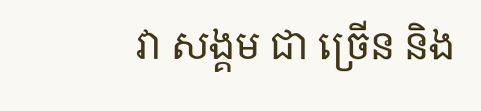វា សង្គម ជា ច្រើន និង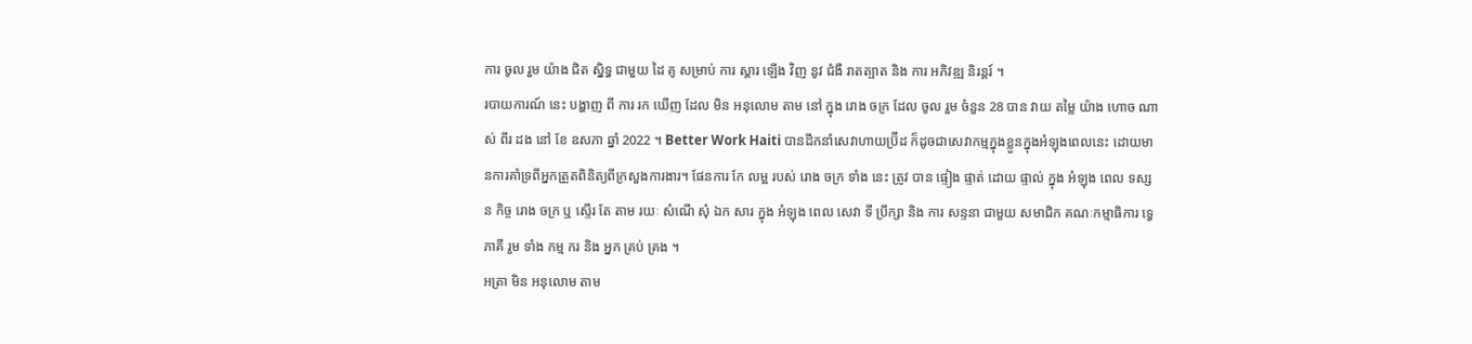ការ ចូល រួម យ៉ាង ជិត ស្និទ្ធ ជាមួយ ដៃ គូ សម្រាប់ ការ ស្តារ ឡើង វិញ នូវ ជំងឺ រាតត្បាត និង ការ អភិវឌ្ឍ និរន្តរ៍ ។
របាយការណ៍ នេះ បង្ហាញ ពី ការ រក ឃើញ ដែល មិន អនុលោម តាម នៅ ក្នុង រោង ចក្រ ដែល ចូល រួម ចំនួន 28 បាន វាយ តម្លៃ យ៉ាង ហោច ណាស់ ពីរ ដង នៅ ខែ ឧសភា ឆ្នាំ 2022 ។ Better Work Haiti បានដឹកនាំសេវាហាយប្រ៊ីដ ក៏ដូចជាសេវាកម្មក្នុងខ្លួនក្នុងអំឡុងពេលនេះ ដោយមានការគាំទ្រពីអ្នកត្រួតពិនិត្យពីក្រសួងការងារ។ ផែនការ កែ លម្អ របស់ រោង ចក្រ ទាំង នេះ ត្រូវ បាន ផ្ទៀង ផ្ទាត់ ដោយ ផ្ទាល់ ក្នុង អំឡុង ពេល ទស្សន កិច្ច រោង ចក្រ ឬ ស្ទើរ តែ តាម រយៈ សំណើ សុំ ឯក សារ ក្នុង អំឡុង ពេល សេវា ទី ប្រឹក្សា និង ការ សន្ទនា ជាមួយ សមាជិក គណៈកម្មាធិការ ទ្វេ ភាគី រួម ទាំង កម្ម ករ និង អ្នក គ្រប់ គ្រង ។
អត្រា មិន អនុលោម តាម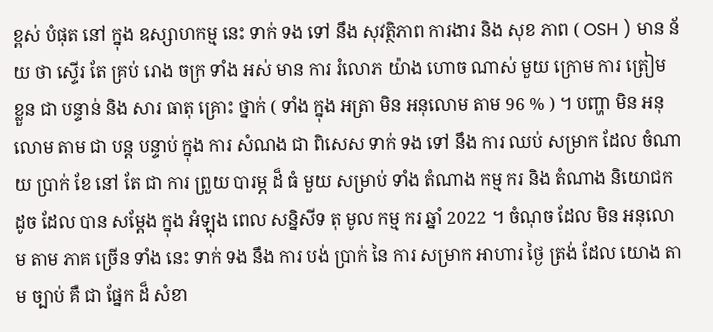ខ្ពស់ បំផុត នៅ ក្នុង ឧស្សាហកម្ម នេះ ទាក់ ទង ទៅ នឹង សុវត្ថិភាព ការងារ និង សុខ ភាព ( OSH ) មាន ន័យ ថា ស្ទើរ តែ គ្រប់ រោង ចក្រ ទាំង អស់ មាន ការ រំលោភ យ៉ាង ហោច ណាស់ មួយ ក្រោម ការ ត្រៀម ខ្លួន ជា បន្ទាន់ និង សារ ធាតុ គ្រោះ ថ្នាក់ ( ទាំង ក្នុង អត្រា មិន អនុលោម តាម 96 % ) ។ បញ្ហា មិន អនុលោម តាម ជា បន្ត បន្ទាប់ ក្នុង ការ សំណង ជា ពិសេស ទាក់ ទង ទៅ នឹង ការ ឈប់ សម្រាក ដែល ចំណាយ ប្រាក់ ខែ នៅ តែ ជា ការ ព្រួយ បារម្ភ ដ៏ ធំ មួយ សម្រាប់ ទាំង តំណាង កម្ម ករ និង តំណាង និយោជក ដូច ដែល បាន សម្តែង ក្នុង អំឡុង ពេល សន្និសីទ តុ មូល កម្ម ករ ឆ្នាំ 2022 ។ ចំណុច ដែល មិន អនុលោម តាម ភាគ ច្រើន ទាំង នេះ ទាក់ ទង នឹង ការ បង់ ប្រាក់ នៃ ការ សម្រាក អាហារ ថ្ងៃ ត្រង់ ដែល យោង តាម ច្បាប់ គឺ ជា ផ្នែក ដ៏ សំខា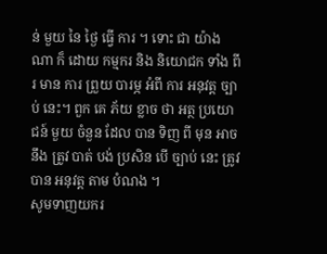ន់ មួយ នៃ ថ្ងៃ ធ្វើ ការ ។ ទោះ ជា យ៉ាង ណា ក៏ ដោយ កម្មករ និង និយោជក ទាំង ពីរ មាន ការ ព្រួយ បារម្ភ អំពី ការ អនុវត្ត ច្បាប់ នេះ។ ពួក គេ ភ័យ ខ្លាច ថា អត្ថ ប្រយោជន៍ មួយ ចំនួន ដែល បាន ទិញ ពី មុន អាច នឹង ត្រូវ បាត់ បង់ ប្រសិន បើ ច្បាប់ នេះ ត្រូវ បាន អនុវត្ត តាម បំណង ។
សូមទាញយករ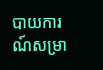បាយការណ៍សម្រា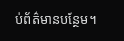ប់ព័ត៌មានបន្ថែម។